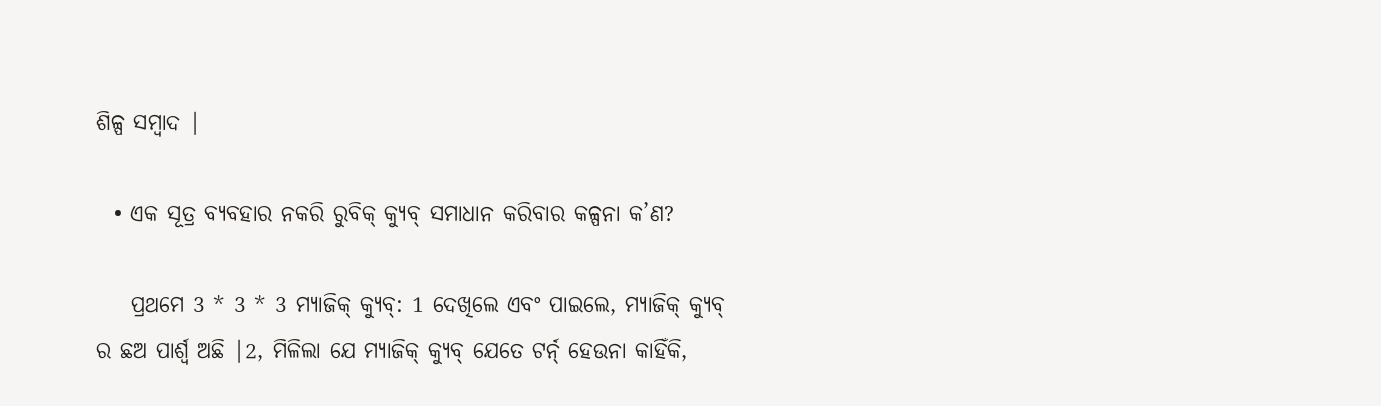ଶିଳ୍ପ ସମ୍ବାଦ |

  • ଏକ ସୂତ୍ର ବ୍ୟବହାର ନକରି ରୁବିକ୍ କ୍ୟୁବ୍ ସମାଧାନ କରିବାର କଳ୍ପନା କ’ଣ?

    ପ୍ରଥମେ 3 * 3 * 3 ମ୍ୟାଜିକ୍ କ୍ୟୁବ୍: 1 ଦେଖିଲେ ଏବଂ ପାଇଲେ, ମ୍ୟାଜିକ୍ କ୍ୟୁବ୍ ର ଛଅ ପାର୍ଶ୍ୱ ଅଛି |2, ମିଳିଲା ଯେ ମ୍ୟାଜିକ୍ କ୍ୟୁବ୍ ଯେତେ ଟର୍ନ୍ ହେଉନା କାହିଁକି,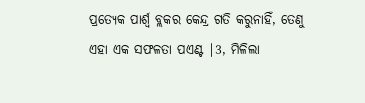ପ୍ରତ୍ୟେକ ପାର୍ଶ୍ୱ ବ୍ଲକର କେନ୍ଦ୍ର ଗତି କରୁନାହିଁ, ତେଣୁ ଏହା ଏକ ସଫଳତା ପଏଣ୍ଟ |3, ମିଳିଲା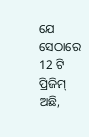ଯେ ସେଠାରେ 12 ଟି ପ୍ରିଜିମ୍ ଅଛି,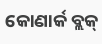କୋଣାର୍କ ବ୍ଲକ୍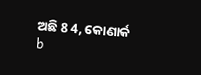ଅଛି 8 4, କୋଣାର୍କ b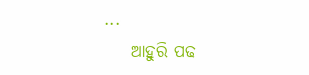...
    ଆହୁରି ପଢ